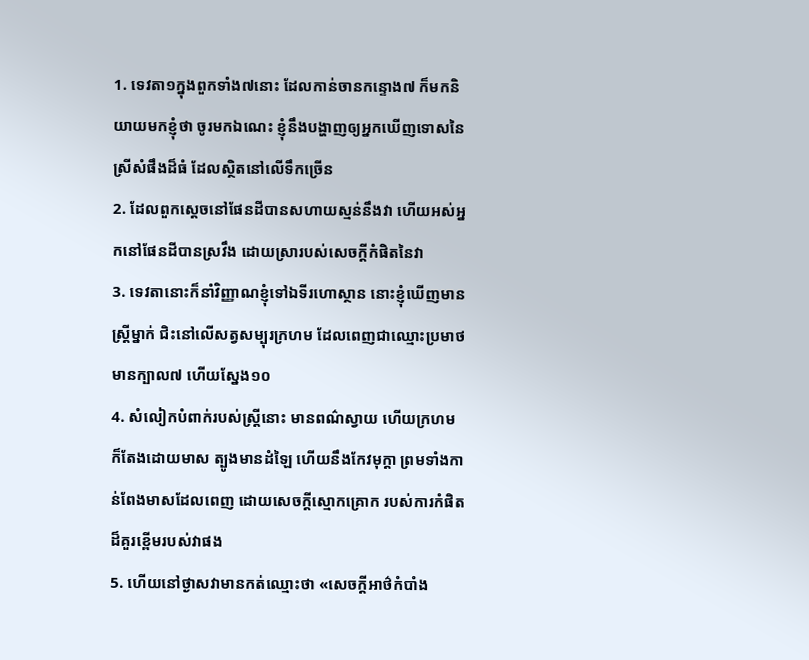1. ទេវតា១ក្នុងពួកទាំង៧នោះ ដែលកាន់ចានកន្ទោង៧ ក៏មកនិយាយមកខ្ញុំថា ចូរមកឯណេះ ខ្ញុំនឹងបង្ហាញឲ្យអ្នកឃើញទោសនៃស្រីសំផឹងដ៏ធំ ដែលស្ថិតនៅលើទឹកច្រើន
2. ដែលពួកស្តេចនៅផែនដីបានសហាយស្មន់នឹងវា ហើយអស់អ្នកនៅផែនដីបានស្រវឹង ដោយស្រារបស់សេចក្ដីកំផិតនៃវា
3. ទេវតានោះក៏នាំវិញ្ញាណខ្ញុំទៅឯទីរហោស្ថាន នោះខ្ញុំឃើញមានស្ត្រីម្នាក់ ជិះនៅលើសត្វសម្បុរក្រហម ដែលពេញជាឈ្មោះប្រមាថ មានក្បាល៧ ហើយស្នែង១០
4. សំលៀកបំពាក់របស់ស្ត្រីនោះ មានពណ៌ស្វាយ ហើយក្រហម ក៏តែងដោយមាស ត្បូងមានដំឡៃ ហើយនឹងកែវមុក្តា ព្រមទាំងកាន់ពែងមាសដែលពេញ ដោយសេចក្ដីស្មោកគ្រោក របស់ការកំផិតដ៏គួរខ្ពើមរបស់វាផង
5. ហើយនៅថ្ងាសវាមានកត់ឈ្មោះថា «សេចក្ដីអាថ៌កំបាំង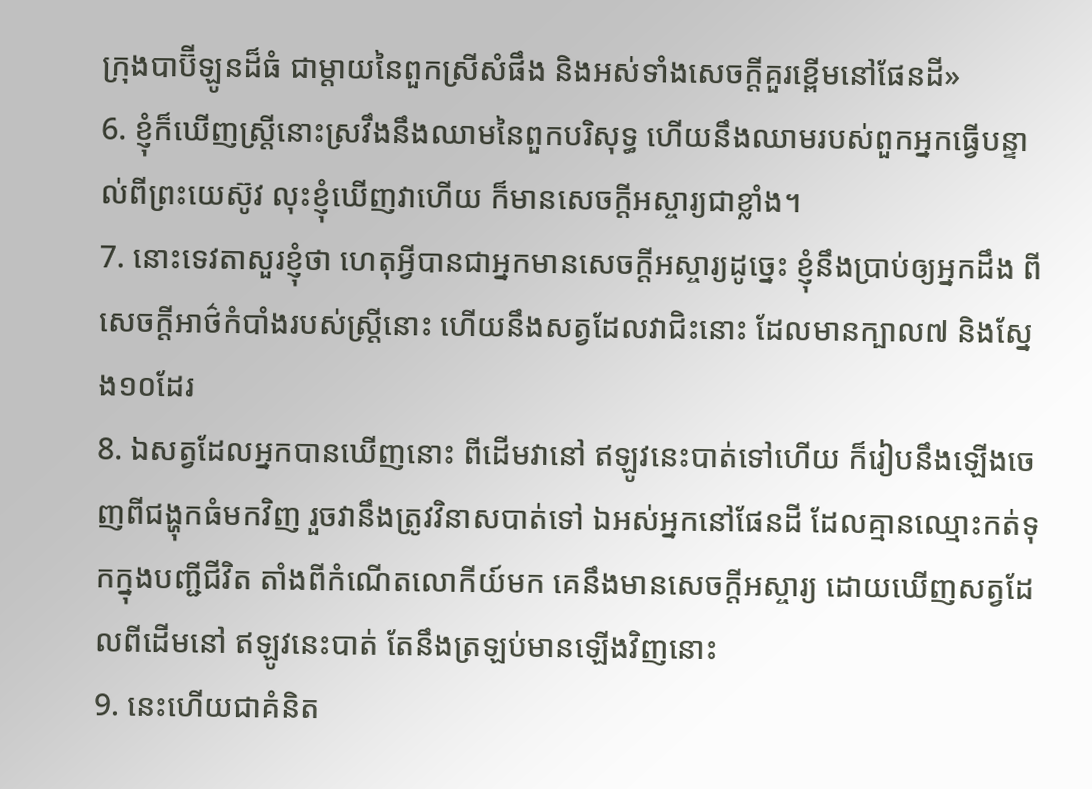ក្រុងបាប៊ីឡូនដ៏ធំ ជាម្តាយនៃពួកស្រីសំផឹង និងអស់ទាំងសេចក្ដីគួរខ្ពើមនៅផែនដី»
6. ខ្ញុំក៏ឃើញស្ត្រីនោះស្រវឹងនឹងឈាមនៃពួកបរិសុទ្ធ ហើយនឹងឈាមរបស់ពួកអ្នកធ្វើបន្ទាល់ពីព្រះយេស៊ូវ លុះខ្ញុំឃើញវាហើយ ក៏មានសេចក្ដីអស្ចារ្យជាខ្លាំង។
7. នោះទេវតាសួរខ្ញុំថា ហេតុអ្វីបានជាអ្នកមានសេចក្ដីអស្ចារ្យដូច្នេះ ខ្ញុំនឹងប្រាប់ឲ្យអ្នកដឹង ពីសេចក្ដីអាថ៌កំបាំងរបស់ស្ត្រីនោះ ហើយនឹងសត្វដែលវាជិះនោះ ដែលមានក្បាល៧ និងស្នែង១០ដែរ
8. ឯសត្វដែលអ្នកបានឃើញនោះ ពីដើមវានៅ ឥឡូវនេះបាត់ទៅហើយ ក៏រៀបនឹងឡើងចេញពីជង្ហុកធំមកវិញ រួចវានឹងត្រូវវិនាសបាត់ទៅ ឯអស់អ្នកនៅផែនដី ដែលគ្មានឈ្មោះកត់ទុកក្នុងបញ្ជីជីវិត តាំងពីកំណើតលោកីយ៍មក គេនឹងមានសេចក្ដីអស្ចារ្យ ដោយឃើញសត្វដែលពីដើមនៅ ឥឡូវនេះបាត់ តែនឹងត្រឡប់មានឡើងវិញនោះ
9. នេះហើយជាគំនិត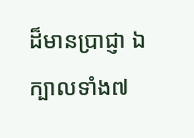ដ៏មានប្រាជ្ញា ឯក្បាលទាំង៧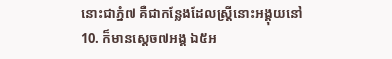នោះជាភ្នំ៧ គឺជាកន្លែងដែលស្ត្រីនោះអង្គុយនៅ
10. ក៏មានស្តេច៧អង្គ ឯ៥អ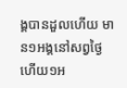ង្គបានដួលហើយ មាន១អង្គនៅសព្វថ្ងៃ ហើយ១អ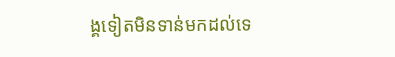ង្គទៀតមិនទាន់មកដល់ទេ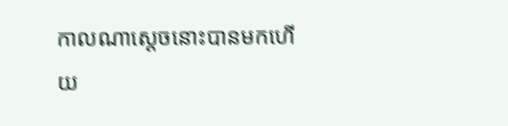កាលណាស្តេចនោះបានមកហើយ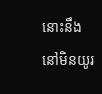នោះនឹងនៅមិនយូរ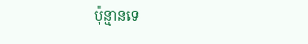ប៉ុន្មានទេ